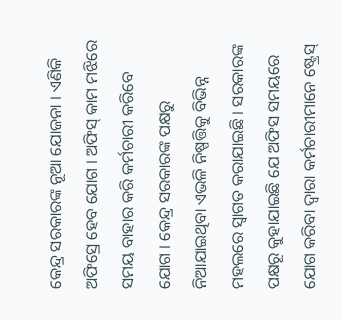କେନ୍ଦ୍ର ସରକାରଙ୍କ ନୂଆ ଯୋଜନା । ଏଣିକି ଅଫିସ୍ରେ ହେବ ଯୋଗ । ଅଫିସ୍ କାମ ମଝିରେ ସମୟ ବାହାର କରି କର୍ମଚାରୀ କରିବେ ଯୋଗ । କେନ୍ଦ୍ର ସରକାରଙ୍କ ପକ୍ଷରୁ ନିଆଯାଇଥିବା ଏଭଳି ନିଷ୍ପତ୍ତିକୁ ବିଭିନ୍ନ ମହଲରେ ସ୍ୱାଗତ କରାଯାଇଛି । ସରକାରଙ୍କ ପକ୍ଷରୂ କୁହାଯାଇଛି ଯେ ଅଫିସ ସମୟରେ ଯୋଗ କରିବା ଦ୍ୱାରା କର୍ମଚାରୀମାନେ ଷ୍ଟ୍ରେସ୍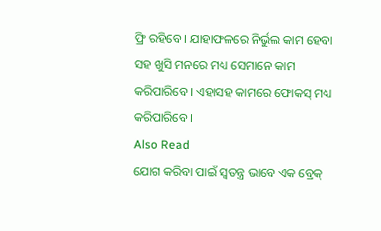ଫ୍ରି ରହିବେ । ଯାହାଫଳରେ ନିର୍ଭୁଲ କାମ ହେବା ସହ ଖୁସି ମନରେ ମଧ୍ୟ ସେମାନେ କାମ କରିପାରିବେ । ଏହାସହ କାମରେ ଫୋକସ୍ ମଧ୍ୟ କରିପାରିବେ ।
Also Read
ଯୋଗ କରିବା ପାଇଁ ସ୍ୱତନ୍ତ୍ର ଭାବେ ଏକ ବ୍ରେକ୍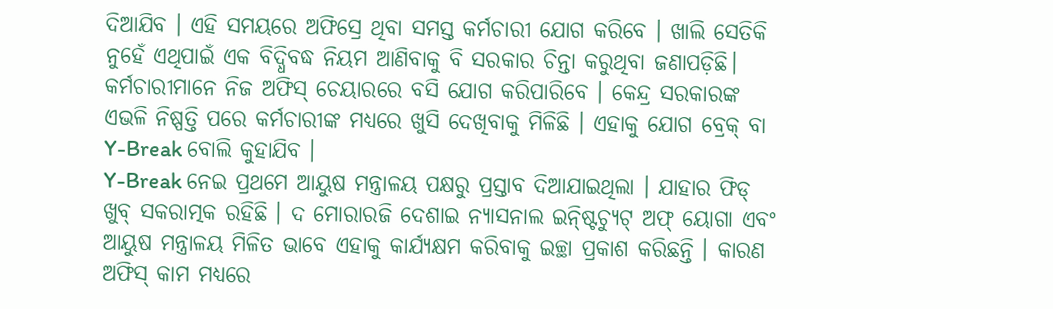ଦିଆଯିବ । ଏହି ସମୟରେ ଅଫିସ୍ରେ ଥିବା ସମସ୍ତ କର୍ମଚାରୀ ଯୋଗ କରିବେ । ଖାଲି ସେତିକି ନୁହେଁ ଏଥିପାଇଁ ଏକ ବିଦ୍ଧିବଦ୍ଧ ନିୟମ ଆଣିବାକୁ ବି ସରକାର ଚିନ୍ତା କରୁଥିବା ଜଣାପଡ଼ିଛି। କର୍ମଚାରୀମାନେ ନିଜ ଅଫିସ୍ ଚେୟାରରେ ବସି ଯୋଗ କରିପାରିବେ । କେନ୍ଦ୍ର ସରକାରଙ୍କ ଏଭଳି ନିଷ୍ପତ୍ତି ପରେ କର୍ମଚାରୀଙ୍କ ମଧ୍ୟରେ ଖୁସି ଦେଖିବାକୁ ମିଳିଛି । ଏହାକୁ ଯୋଗ ବ୍ରେକ୍ ବା Y-Break ବୋଲି କୁହାଯିବ ।
Y-Break ନେଇ ପ୍ରଥମେ ଆୟୁଷ ମନ୍ତ୍ରାଳୟ ପକ୍ଷରୁ ପ୍ରସ୍ତାବ ଦିଆଯାଇଥିଲା । ଯାହାର ଫିଡ୍ ଖୁବ୍ ସକରାତ୍ମକ ରହିଛି । ଦ ମୋରାରଜି ଦେଶାଇ ନ୍ୟାସନାଲ ଇନ୍ଷ୍ଟିଚ୍ୟୁଟ୍ ଅଫ୍ ୟୋଗା ଏବଂ ଆୟୁଷ ମନ୍ତ୍ରାଳୟ ମିଳିତ ଭାବେ ଏହାକୁ କାର୍ଯ୍ୟକ୍ଷମ କରିବାକୁ ଇଚ୍ଛା ପ୍ରକାଶ କରିଛନ୍ତି । କାରଣ ଅଫିସ୍ କାମ ମଧ୍ୟରେ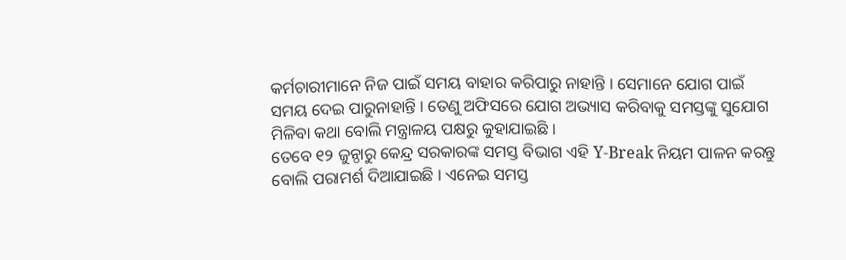କର୍ମଚାରୀମାନେ ନିଜ ପାଇଁ ସମୟ ବାହାର କରିପାରୁ ନାହାନ୍ତି । ସେମାନେ ଯୋଗ ପାଇଁ ସମୟ ଦେଇ ପାରୁନାହାନ୍ତି । ତେଣୁ ଅଫିସରେ ଯୋଗ ଅଭ୍ୟାସ କରିବାକୁ ସମସ୍ତଙ୍କୁ ସୁଯୋଗ ମିଳିବା କଥା ବୋଲି ମନ୍ତ୍ରାଳୟ ପକ୍ଷରୁ କୁହାଯାଇଛି ।
ତେବେ ୧୨ ଜୁନ୍ଠାରୁ କେନ୍ଦ୍ର ସରକାରଙ୍କ ସମସ୍ତ ବିଭାଗ ଏହି Y-Break ନିୟମ ପାଳନ କରନ୍ତୁ ବୋଲି ପରାମର୍ଶ ଦିଆଯାଇଛି । ଏନେଇ ସମସ୍ତ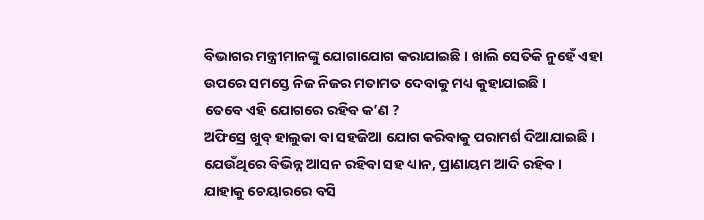ବିଭାଗର ମନ୍ତ୍ରୀମାନଙ୍କୁ ଯୋଗାଯୋଗ କରାଯାଇଛି । ଖାଲି ସେତିକି ନୁହେଁ ଏହା ଉପରେ ସମସ୍ତେ ନିଜ ନିଜର ମତାମତ ଦେବାକୁ ମଧ୍ୟ କୁହାଯାଇଛି ।
ତେବେ ଏହି ଯୋଗରେ ରହିବ କ’ଣ ?
ଅଫିସ୍ରେ ଖୁବ୍ ହାଲୁକା ବା ସହଜିଆ ଯୋଗ କରିବାକୁ ପରାମର୍ଶ ଦିଆଯାଇଛି । ଯେଉଁଥିରେ ବିଭିନ୍ନ ଆସନ ରହିବା ସହ ଧ୍ୟାନ, ପ୍ରାଣାୟମ ଆଦି ରହିବ । ଯାହାକୁ ଚେୟାରରେ ବସି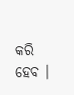କରି ହେବ ।